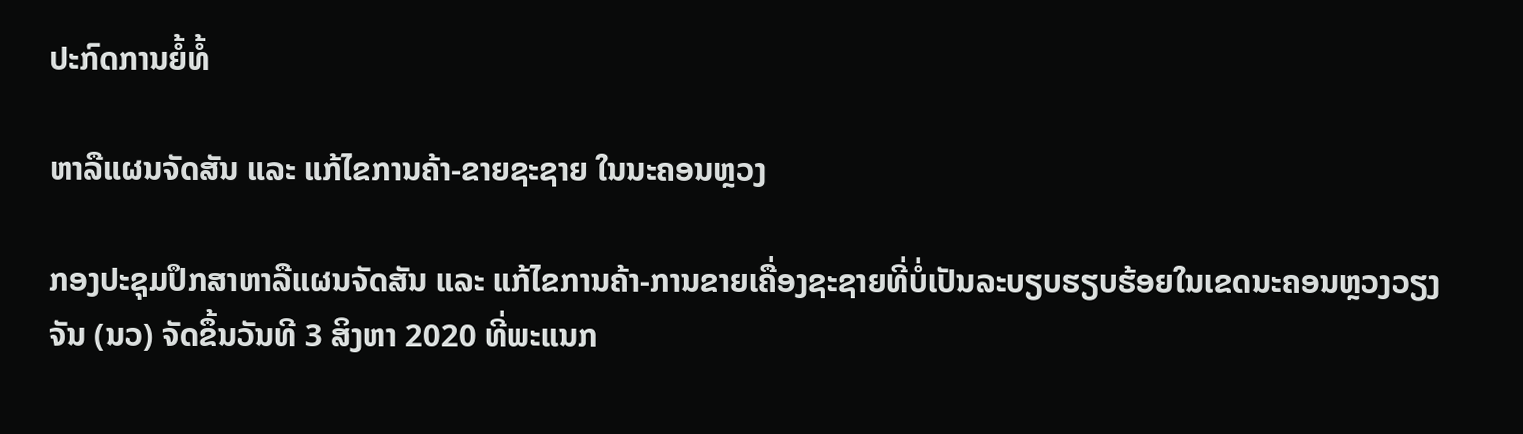ປະກົດການຍໍ້ທໍ້

ຫາລືແຜນຈັດສັນ ແລະ ແກ້ໄຂການຄ້າ-ຂາຍຊະຊາຍ ໃນນະຄອນຫຼວງ

ກອງປະຊຸມປຶກສາຫາລືແຜນຈັດສັນ ແລະ ແກ້ໄຂການຄ້າ-ການຂາຍເຄື່ອງຊະຊາຍທີ່ບໍ່ເປັນລະບຽບຮຽບຮ້ອຍໃນເຂດນະຄອນຫຼວງວຽງຈັນ (ນວ) ຈັດຂຶ້ນວັນທີ 3 ສິງຫາ 2020 ທີ່ພະແນກ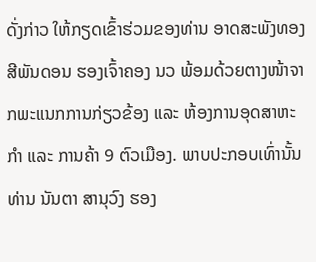ດັ່ງກ່າວ ໃຫ້ກຽດເຂົ້າຮ່ວມຂອງທ່ານ ອາດສະພັງທອງ ສີພັນດອນ ຮອງເຈົ້າຄອງ ນວ ພ້ອມດ້ວຍຕາງໜ້າຈາກພະແນກການກ່ຽວຂ້ອງ ແລະ ຫ້ອງການອຸດສາຫະກຳ ແລະ ການຄ້າ 9 ຕົວເມືອງ. ພາບປະກອບເທົ່ານັ້ນ ທ່ານ ນັນຕາ ສານຸວົງ ຮອງ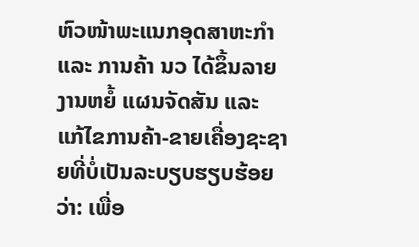ຫົວໜ້າພະແນກອຸດສາຫະກຳ ແລະ ການຄ້າ ນວ ໄດ້ຂຶ້ນລາຍງານຫຍໍ້ ແຜນຈັດສັນ ແລະ ແກ້ໄຂການຄ້າ-ຂາຍເຄື່ອງຊະຊາຍທີ່ບໍ່ເປັນລະບຽບຮຽບຮ້ອຍວ່າ: ເພື່ອ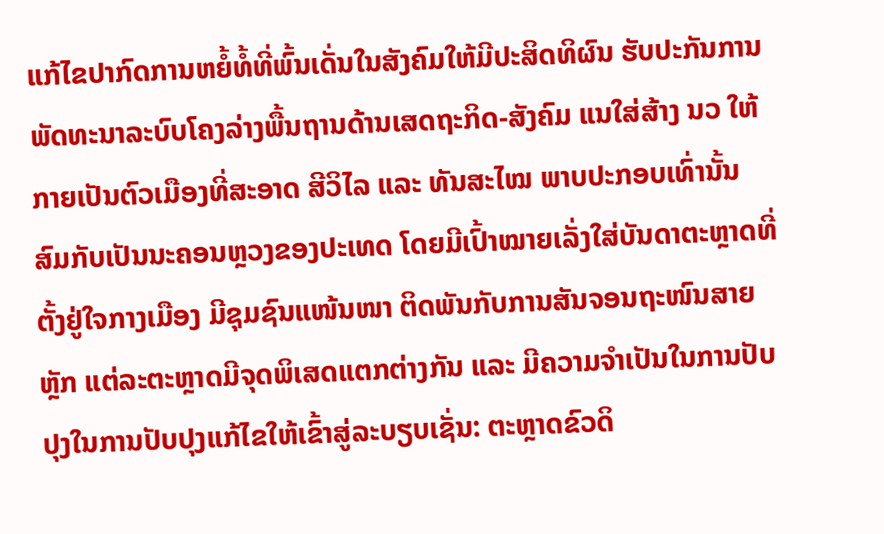ແກ້ໄຂປາກົດການຫຍໍ້ທໍ້ທີ່ພົ້ນເດັ່ນໃນສັງຄົມໃຫ້ມີປະສິດທິຜົນ ຮັບປະກັນການພັດທະນາລະບົບໂຄງລ່າງພື້ນຖານດ້ານເສດຖະກິດ-ສັງຄົມ ແນໃສ່ສ້າງ ນວ ໃຫ້ກາຍເປັນຕົວເມືອງທີ່ສະອາດ ສີວິໄລ ແລະ ທັນສະໄໝ ພາບປະກອບເທົ່ານັ້ນ ສົມກັບເປັນນະຄອນຫຼວງຂອງປະເທດ ໂດຍມີເປົ້າໝາຍເລັ່ງໃສ່ບັນດາຕະຫຼາດທີ່ຕັ້ງຢູ່ໃຈກາງເມືອງ ມີຊຸມຊົນແໜ້ນໜາ ຕິດພັນກັບການສັນຈອນຖະໜົນສາຍຫຼັກ ແຕ່ລະຕະຫຼາດມີຈຸດພິເສດແຕກຕ່າງກັນ ແລະ ມີຄວາມຈຳເປັນໃນການປັບປຸງໃນການປັບປຸງແກ້ໄຂໃຫ້ເຂົ້າສູ່ລະບຽບເຊັ່ນ: ຕະຫຼາດຂົວດິ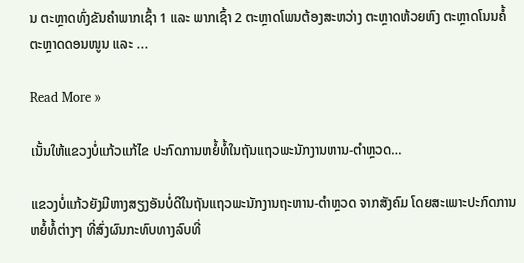ນ ຕະຫຼາດທົ່ງຂັນຄຳພາກເຊົ້າ 1 ແລະ ພາກເຊົ້າ 2 ຕະຫຼາດໂພນຕ້ອງສະຫວ່າງ ຕະຫຼາດຫ້ວຍຫົງ ຕະຫຼາດໂນນຄໍ້ ຕະຫຼາດດອນໜູນ ແລະ ...

Read More »

ເນັ້ນໃຫ້ແຂວງບໍ່ແກ້ວແກ້ໄຂ ປະກົດການຫຍໍ້ທໍ້ໃນຖັນແຖວພະນັກງານຫານ-ຕຳຫຼວດ…

ແຂວງບໍ່ແກ້ວຍັງມີຫາງສຽງອັນບໍ່ດີໃນຖັນແຖວພະນັກງານຖະຫານ-ຕຳຫຼວດ ຈາກສັງຄົມ ໂດຍສະເພາະປະກົດການຫຍໍ້ທໍ້ຕ່າງໆ ທີ່ສົ່ງຜົນກະທົບທາງລົບທີ່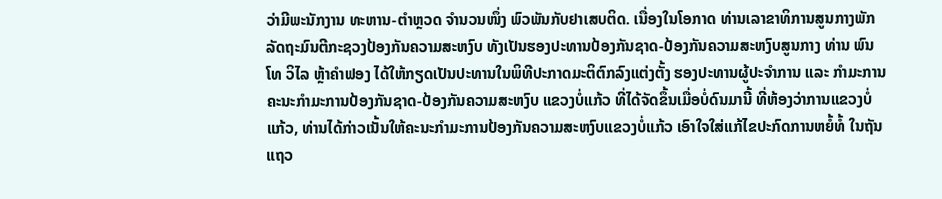ວ່າມີພະນັກງານ ທະຫານ-ຕຳຫຼວດ ຈຳນວນໜຶ່ງ ພົວພັນກັບຢາເສບຕິດ. ເນື່ອງໃນໂອກາດ ທ່ານເລາຂາທິການສູນກາງພັກ ລັດຖະມົນຕີກະຊວງປ້ອງກັນຄວາມສະຫງົບ ທັງເປັນຮອງປະທານປ້ອງກັນຊາດ-ປ້ອງກັນຄວາມສະຫງົບສູນກາງ ທ່ານ ພົນໂທ ວິໄລ ຫຼ້າຄຳຟອງ ໄດ້ໃຫ້ກຽດເປັນປະທານໃນພິທີປະກາດມະຕິຕົກລົງແຕ່ງຕັ້ງ ຮອງປະທານຜູ້ປະຈຳການ ແລະ ກຳມະການຄະນະກຳມະການປ້ອງກັນຊາດ-ປ້ອງກັນຄວາມສະຫງົບ ແຂວງບໍ່ແກ້ວ ທີ່ໄດ້ຈັດຂຶ້ນເມື່ອບໍ່ດົນມານີ້ ທີ່ຫ້ອງວ່າການແຂວງບໍ່ແກ້ວ, ທ່ານໄດ້ກ່າວເນັ້ນໃຫ້ຄະນະກຳມະການປ້ອງກັນຄວາມສະຫງົບແຂວງບໍ່ແກ້ວ ເອົາໃຈໃສ່ແກ້ໄຂປະກົດການຫຍໍ້ທໍ້ ໃນຖັນແຖວ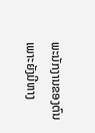ພະນັກງານຂອງຕົນ ເພາະຍັງມີຫາງ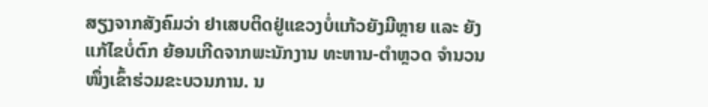ສຽງຈາກສັງຄົມວ່າ ຢາເສບຕິດຢູ່ແຂວງບໍ່ແກ້ວຍັງມີຫຼາຍ ແລະ ຍັງແກ້ໄຂບໍ່ຕົກ ຍ້ອນເກີດຈາກພະນັກງານ ທະຫານ-ຕຳຫຼວດ ຈຳນວນໜຶ່ງເຂົ້າຮ່ວມຂະບວນການ. ນ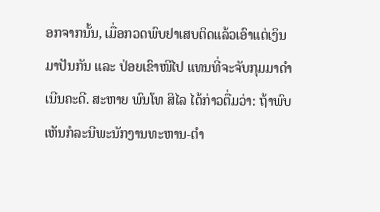ອກຈາກນັ້ນ, ເມື່ອກວດພົບຢາເສບຕິດແລ້ວເອົາແຕ່ເງິນມາປັນກັນ ແລະ ປ່ອຍເຂົາໜີໄປ ແທນທີ່ຈະຈັບກຸມມາດຳເນີນຄະດີ. ສະຫາຍ ພົນໂທ ສິໄລ ໄດ້ກ່າວຕື່ມວ່າ: ຖ້າພົບເຫັນກໍລະນີພະນັກງານທະຫານ-ຕຳ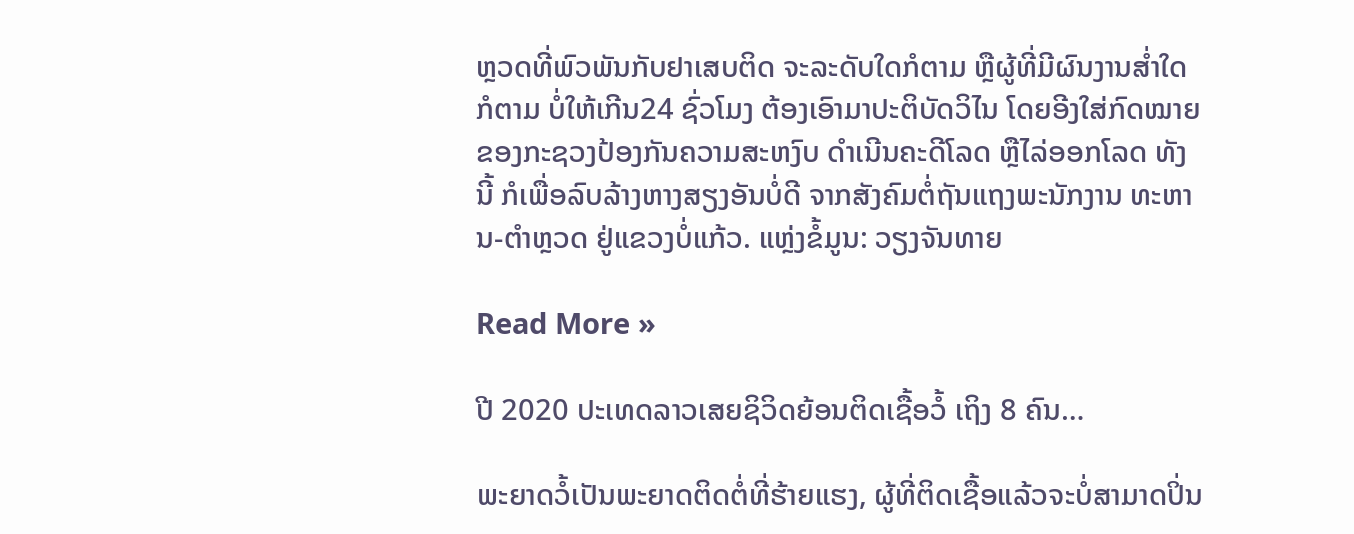ຫຼວດທີ່ພົວພັນກັບຢາເສບຕິດ ຈະລະດັບໃດກໍຕາມ ຫຼືຜູ້ທີ່ມີຜົນງານສໍ່າໃດກໍຕາມ ບໍ່ໃຫ້ເກີນ24 ຊົ່ວໂມງ ຕ້ອງເອົາມາປະຕິບັດວິໄນ ໂດຍອີງໃສ່ກົດໝາຍຂອງກະຊວງປ້ອງກັນຄວາມສະຫງົບ ດຳເນີນຄະດີໂລດ ຫຼືໄລ່ອອກໂລດ ທັງນີ້ ກໍເພື່ອລົບລ້າງຫາງສຽງອັນບໍ່ດີ ຈາກສັງຄົມຕໍ່ຖັນແຖງພະນັກງານ ທະຫານ-ຕຳຫຼວດ ຢູ່ແຂວງບໍ່ແກ້ວ. ແຫຼ່ງຂໍ້ມູນ: ວຽງຈັນທາຍ

Read More »

ປີ 2020 ປະເທດລາວເສຍຊິວິດຍ້ອນຕິດເຊື້ອວໍ້ ເຖິງ 8 ຄົນ…

ພະຍາດວໍ້ເປັນພະຍາດຕິດຕໍ່ທີ່ຮ້າຍແຮງ, ຜູ້ທີ່ຕິດເຊື້ອແລ້ວຈະບໍ່ສາມາດປິ່ນ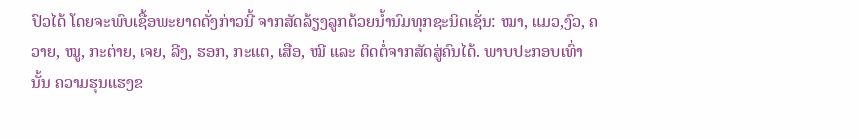ປົວໄດ້ ໂດຍຈະພົບເຊື້ອພະຍາດດັ່ງກ່າວນີ້ ຈາກສັດລ້ຽງລູກດ້ວຍນໍ້ານົມທຸກຊະນິດເຊັ່ນ: ໝາ, ແມວ,ງົວ, ຄວາຍ, ໝູ, ກະຕ່າຍ, ເຈຍ, ລີງ, ຮອກ, ກະແຕ, ເສືອ, ໝີ ແລະ ຕິດຕໍ່ຈາກສັດສູ່ຄົນໄດ້. ພາບປະກອບເທົ່ານັ້ນ ຄວາມຮຸນແຮງຂ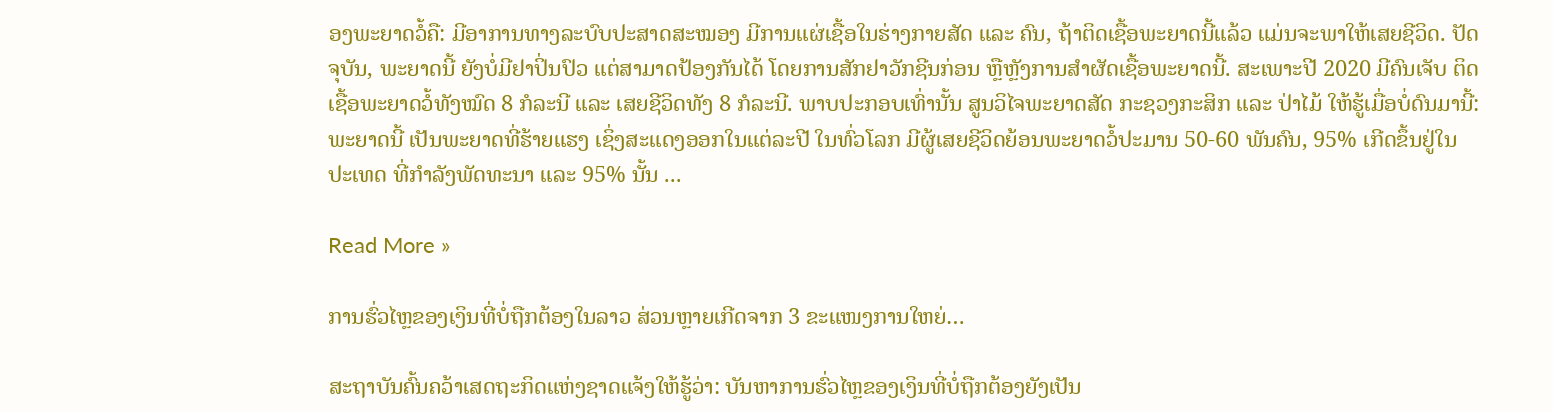ອງພະຍາດວໍ້ຄື: ມີອາການທາງລະບົບປະສາດສະໝອງ ມີການແຜ່ເຊື້ອໃນຮ່າງກາຍສັດ ແລະ ຄົນ, ຖ້າຕິດເຊື້ອພະຍາດນີ້ແລ້ວ ແມ່ນຈະພາໃຫ້ເສຍຊີວິດ. ປັດຈຸບັນ, ພະຍາດນີ້ ຍັງບໍ່ມີຢາປິ່ນປົວ ແຕ່ສາມາດປ້ອງກັນໄດ້ ໂດຍການສັກຢາວັກຊີນກ່ອນ ຫຼືຫຼັງການສຳຜັດເຊື້ອພະຍາດນີ້. ສະເພາະປີ 2020 ມີຄົນເຈັບ ຕິດເຊື້ອພະຍາດວໍ້ທັງໝົດ 8 ກໍລະນີ ແລະ ເສຍຊີວິດທັງ 8 ກໍລະນີ. ພາບປະກອບເທົ່ານັ້ນ ສູນວິໄຈພະຍາດສັດ ກະຊວງກະສິກ ແລະ ປ່າໄມ້ ໃຫ້ຮູ້ເມື່ອບໍ່ດົນມານີ້: ພະຍາດນີ້ ເປັນພະຍາດທີ່ຮ້າຍແຮງ ເຊິ່ງສະແດງອອກໃນແຕ່ລະປີ ໃນທົ່ວໂລກ ມີຜູ້ເສຍຊີວິດຍ້ອນພະຍາດວໍ້ປະມານ 50-60 ພັນຄົນ, 95% ເກີດຂຶ້ນຢູ່ໃນປະເທດ ທີ່ກຳລັງພັດທະນາ ແລະ 95% ນັ້ນ ...

Read More »

ການຮົ່ວໄຫຼຂອງເງິນທີ່ບໍ່ຖືກຕ້ອງໃນລາວ ສ່ວນຫຼາຍເກີດຈາກ 3 ຂະແໜງການໃຫຍ່…

ສະຖາບັນຄົ້ນຄວ້າເສດຖະກິດແຫ່ງຊາດແຈ້ງໃຫ້ຮູ້ວ່າ: ບັນຫາການຮົ່ວໄຫຼຂອງເງິນທີ່ບໍ່ຖືກຕ້ອງຍັງເປັນ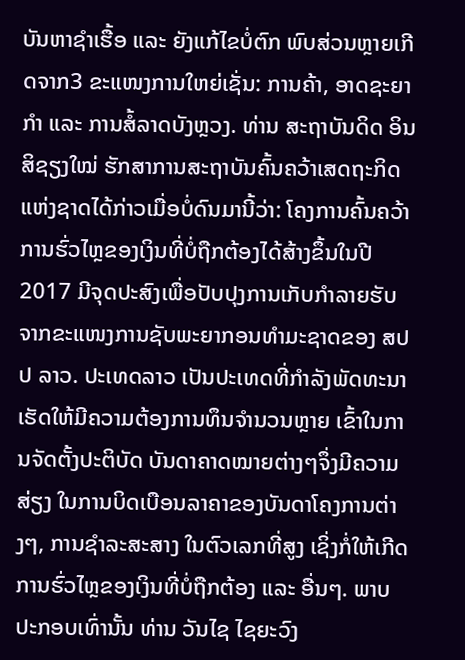ບັນຫາຊໍາເຮື້ອ ແລະ ຍັງແກ້ໄຂບໍ່ຕົກ ພົບສ່ວນຫຼາຍເກີດຈາກ3 ຂະແໜງການໃຫຍ່ເຊັ່ນ: ການຄ້າ, ອາດຊະຍາກຳ ແລະ ການສໍ້ລາດບັງຫຼວງ. ທ່ານ ສະຖາບັນດິດ ອິນສິຊຽງໃໝ່ ຮັກສາການສະຖາບັນຄົ້ນຄວ້າເສດຖະກິດແຫ່ງຊາດໄດ້ກ່າວເມື່ອບໍ່ດົນມານີ້ວ່າ: ໂຄງການຄົ້ນຄວ້າການຮົ່ວໄຫຼຂອງເງິນທີ່ບໍ່ຖືກຕ້ອງໄດ້ສ້າງຂຶ້ນໃນປີ 2017 ມີຈຸດປະສົງເພື່ອປັບປຸງການເກັບກຳລາຍຮັບຈາກຂະແໜງການຊັບພະຍາກອນທຳມະຊາດຂອງ ສປປ ລາວ. ປະເທດລາວ ເປັນປະເທດທີ່ກຳລັງພັດທະນາ ເຮັດໃຫ້ມີຄວາມຕ້ອງການທຶນຈຳນວນຫຼາຍ ເຂົ້າໃນການຈັດຕັ້ງປະຕິບັດ ບັນດາຄາດໝາຍຕ່າງໆຈຶ່ງມີຄວາມສ່ຽງ ໃນການບິດເບືອນລາຄາຂອງບັນດາໂຄງການຕ່າງໆ, ການຊໍາລະສະສາງ ໃນຕົວເລກທີ່ສູງ ເຊິ່ງກໍ່ໃຫ້ເກີດການຮົ່ວໄຫຼຂອງເງິນທີ່ບໍ່ຖືກຕ້ອງ ແລະ ອື່ນໆ. ພາບປະກອບເທົ່ານັ້ນ ທ່ານ ວັນໄຊ ໄຊຍະວົງ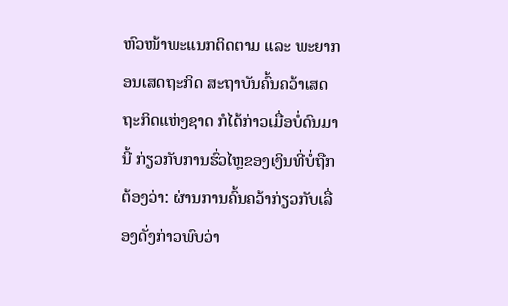ຫົວໜ້າພະແນກຕິດຕາມ ແລະ ພະຍາກອນເສດຖະກິດ ສະຖາບັນຄົ້ນຄວ້າເສດຖະກິດແຫ່ງຊາດ ກໍໄດ້ກ່າວເມື່ອບໍ່ດົນມານີ້ ກ່ຽວກັບການຮົ່ວໄຫຼຂອງເງິນທີ່ບໍ່ຖືກຕ້ອງວ່າ: ຜ່ານການຄົ້ນຄວ້າກ່ຽວກັບເລື່ອງດັ່ງກ່າວພົບວ່າ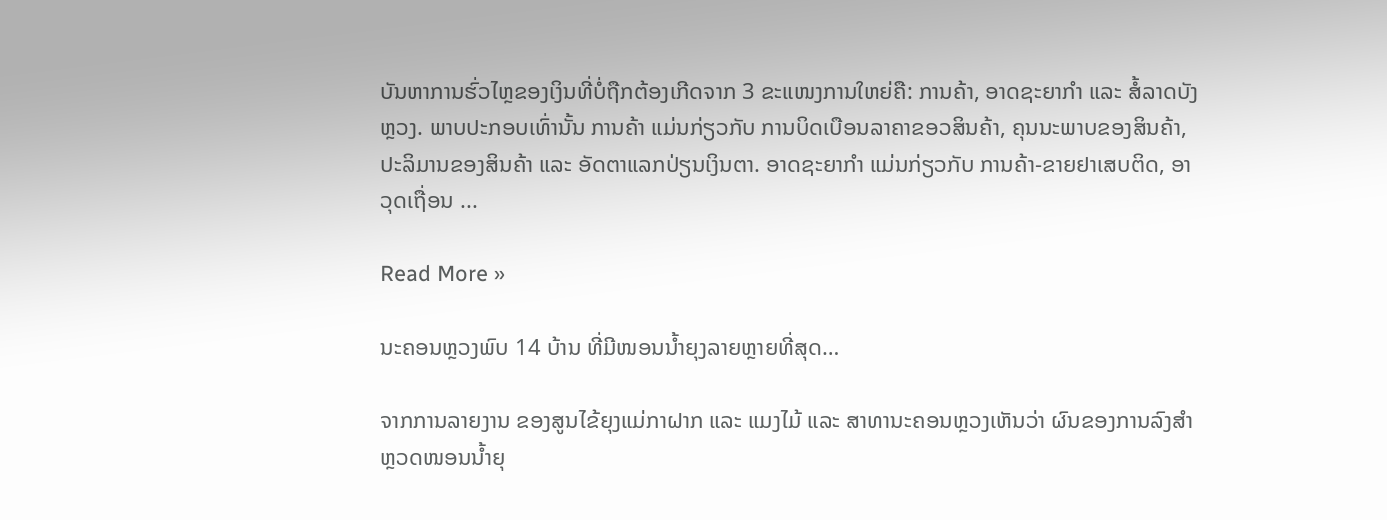ບັນຫາການຮົ່ວໄຫຼຂອງເງິນທີ່ບໍ່ຖືກຕ້ອງເກີດຈາກ 3 ຂະແໜງການໃຫຍ່ຄື: ການຄ້າ, ອາດຊະຍາກຳ ແລະ ສໍ້ລາດບັງຫຼວງ. ພາບປະກອບເທົ່ານັ້ນ ການຄ້າ ແມ່ນກ່ຽວກັບ ການບິດເບືອນລາຄາຂອວສິນຄ້າ, ຄຸນນະພາບຂອງສິນຄ້າ, ປະລິມານຂອງສິນຄ້າ ແລະ ອັດຕາແລກປ່ຽນເງິນຕາ. ອາດຊະຍາກຳ ແມ່ນກ່ຽວກັບ ການຄ້າ-ຂາຍຢາເສບຕິດ, ອາວຸດເຖື່ອນ ...

Read More »

ນະຄອນຫຼວງພົບ 14 ບ້ານ ທີ່ມີໜອນນໍ້າຍຸງລາຍຫຼາຍທີ່ສຸດ…

ຈາກການລາຍງານ ຂອງສູນໄຂ້ຍຸງແມ່ກາຝາກ ແລະ ແມງໄມ້ ແລະ ສາທານະຄອນຫຼວງເຫັນວ່າ ຜົນຂອງການລົງສຳຫຼວດໜອນນ້ຳຍຸ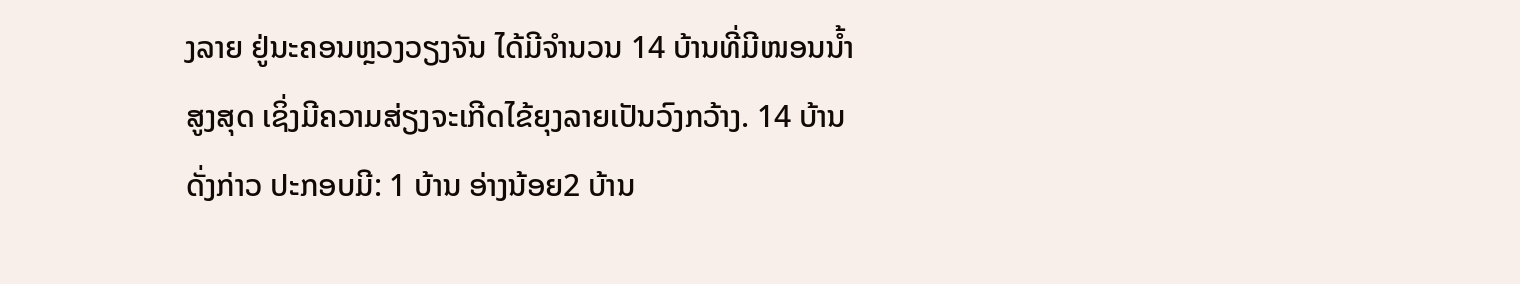ງລາຍ ຢູ່ນະຄອນຫຼວງວຽງຈັນ ໄດ້ມີຈຳນວນ 14 ບ້ານທີ່ມີໜອນນ້ຳສູງສຸດ ເຊິ່ງມີຄວາມສ່ຽງຈະເກີດໄຂ້ຍຸງລາຍເປັນວົງກວ້າງ. 14 ບ້ານ ດັ່ງກ່າວ ປະກອບມີ: 1 ບ້ານ ອ່າງນ້ອຍ2 ບ້ານ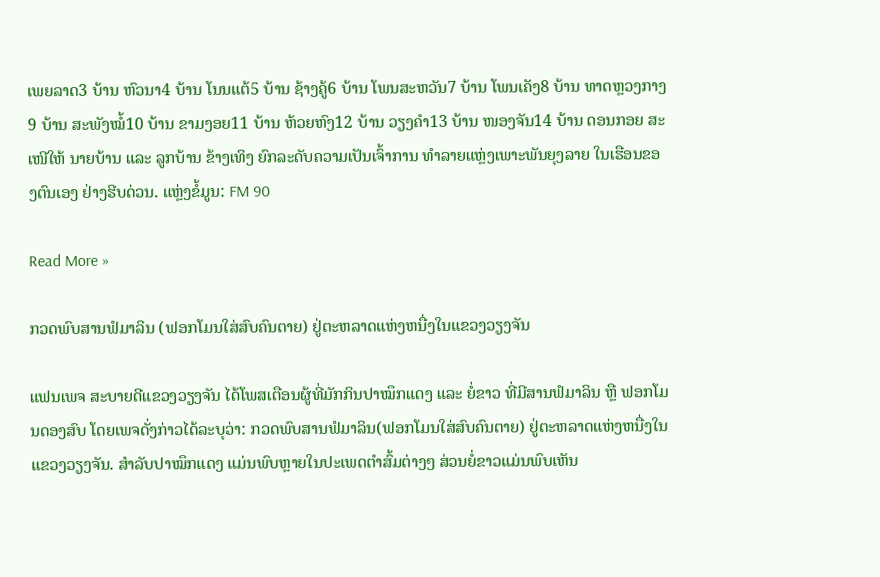ເພຍລາດ3 ບ້ານ ຫົວນາ4 ບ້ານ ໂນນແຕ້5 ບ້ານ ຊ້າງຄູ້6 ບ້ານ ໂພນສະຫວັນ7 ບ້ານ ໂພນເຄັງ8 ບ້ານ ທາດຫຼວງກາງ9 ບ້ານ ສະພັງໝໍ້10 ບ້ານ ຂາມງອຍ11 ບ້ານ ຫ້ວຍຫົງ12 ບ້ານ ວຽງຄໍາ13 ບ້ານ ໜອງຈັນ14 ບ້ານ ດອນກອຍ ສະເໜີໃຫ້ ນາຍບ້ານ ແລະ ລູກບ້ານ ຂ້າງເທິງ ຍົກລະດັບຄວາມເປັນເຈົ້າການ ທຳລາຍແຫຼ່ງເພາະພັນຍຸງລາຍ ໃນເຮືອນຂອງຕົນເອງ ຢ່າງຮີບດ່ວນ. ແຫຼ່ງຂໍ້ມູນ: FM 90

Read More »

ກວດພົບສານຟໍມາລິນ (ຟອກໂມນໃສ່ສົບຄົນຕາຍ) ຢູ່ຕະຫລາດແຫ່ງຫນື່ງໃນແຂວງວຽງຈັນ

ແຟນເພຈ ສະບາຍດີແຂວງວຽງຈັນ ໄດ້ໂພສເຕືອນຜູ້ທີ່ມັກກິນປາໝຶກແດງ ແລະ ຍໍ່ຂາວ ທີ່ມີສານຟໍມາລິນ ຫຼື ຟອກໂມນດອງສົບ ໂດຍເພຈດັ່ງກ່າວໄດ້ລະບຸວ່າ: ກວດພົບສານຟໍມາລິນ(ຟອກໂມນໃສ່ສົບຄົນຕາຍ) ຢູ່ຕະຫລາດແຫ່ງຫນື່ງໃນແຂວງວຽງຈັນ. ສຳລັບປາໝຶກແດງ ແມ່ນພົບຫຼາຍໃນປະເພດຕໍາສົ້ມຕ່າງໆ ສ່ວນຍໍ່ຂາວແມ່ນພົບເຫັນ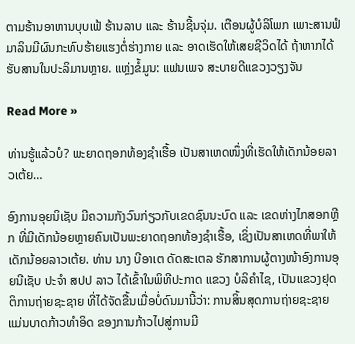ຕາມຮ້ານອາຫານບຸບເຟ້ ຮ້ານລາບ ແລະ ຮ້ານຊີ້ນຈຸ່ມ. ເຕືອນຜູ້ບໍລິໂພກ ເພາະສານຟໍມາລິນມີຜົນກະທົບຮ້າຍແຮງຕໍ່ຮ່າງກາຍ ແລະ ອາດເຮັດໃຫ້ເສຍຊີວິດໄດ້ ຖ້າຫາກໄດ້ຮັບສານໃນປະລິມານຫຼາຍ. ແຫຼ່ງຂໍ້ມູນ: ແຟນເພຈ ສະບາຍດີແຂວງວຽງຈັນ

Read More »

ທ່ານຮູ້ແລ້ວບໍ? ພະຍາດຖອກທ້ອງຊໍາເຮື້ອ ເປັນສາເຫດໜຶ່ງທີ່ເຮັດໃຫ້ເດັກນ້ອຍລາວເຕ້ຍ…

ອົງການອຸຍນິເຊັບ ມີຄວາມກັງວົນກ່ຽວກັບເຂດຊົນນະບົດ ແລະ ເຂດຫ່າງໄກສອກຫຼີກ ທີ່ມີເດັກນ້ອຍຫຼາຍຄົນເປັນພະຍາດຖອກທ້ອງຊໍາເຮື້ອ, ເຊິ່ງເປັນສາເຫດທີ່ພາໃຫ້ເດັກນ້ອຍລາວເຕ້ຍ. ທ່ານ ນາງ ບີອາເຕ ດັດສະເຕລ ຮັກສາການຜູ້ຕາງໜ້າອົງການອຸຍນີເຊັບ ປະຈຳ ສປປ ລາວ ໄດ້ເຂົ້າໃນພິທີປະກາດ ແຂວງ ບໍລິຄຳໄຊ, ເປັນແຂວງຢຸດຕິການຖ່າຍຊະຊາຍ ທີ່ໄດ້ຈັດຂື້ນເມື່ອບໍ່ດົນມານີ້ວ່າ: ການສິ້ນສຸດການຖ່າຍຊະຊາຍ ແມ່ນບາດກ້າວທຳອິດ ຂອງການກ້າວໄປສູ່ການມີ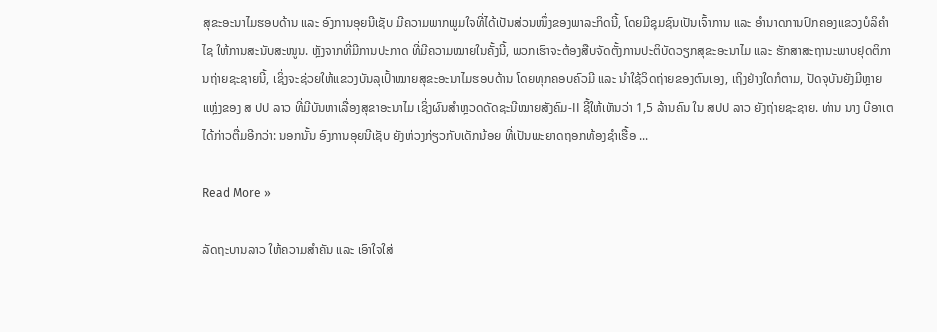ສຸຂະອະນາໄມຮອບດ້ານ ແລະ ອົງການອຸຍນີເຊັບ ມີຄວາມພາກພູມໃຈທີ່ໄດ້ເປັນສ່ວນໜຶ່ງຂອງພາລະກິດນີ້, ໂດຍມີຊຸມຊົນເປັນເຈົ້າການ ແລະ ອຳນາດການປົກຄອງແຂວງບໍລິຄຳໄຊ ໃຫ້ການສະນັບສະໜູນ. ຫຼັງຈາກທີ່ມີການປະກາດ ທີ່ມີຄວາມໝາຍໃນຄັ້ງນີ້, ພວກເຮົາຈະຕ້ອງສືບຈັດຕັ້ງການປະຕິບັດວຽກສຸຂະອະນາໄມ ແລະ ຮັກສາສະຖານະພາບຢຸດຕິການຖ່າຍຊະຊາຍນີ້, ເຊິ່ງຈະຊ່ວຍໃຫ້ແຂວງບັນລຸເປົ້າໝາຍສຸຂະອະນາໄມຮອບດ້ານ ໂດຍທຸກຄອບຄົວມີ ແລະ ນຳໃຊ້ວິດຖ່າຍຂອງຕົນເອງ, ເຖິງຢ່າງໃດກໍຕາມ, ປັດຈຸບັນຍັງມີຫຼາຍແຫຼ່ງຂອງ ສ ປປ ລາວ ທີ່ມີບັນຫາເລື່ອງສຸຂາອະນາໄມ ເຊິ່ງຜົນສຳຫຼວດດັດຊະນີໝາຍສັງຄົມ-II ຊີ້ໃຫ້ເຫັນວ່າ 1,5 ລ້ານຄົນ ໃນ ສປປ ລາວ ຍັງຖ່າຍຊະຊາຍ. ທ່ານ ນາງ ບີອາເຕ ໄດ້ກ່າວຕື່ມອີກວ່າ: ນອກນັ້ນ ອົງການອຸຍນີເຊັບ ຍັງຫ່ວງກ່ຽວກັບເດັກນ້ອຍ ທີ່ເປັນພະຍາດຖອກທ້ອງຊຳເຮື້ອ ...

Read More »

ລັດຖະບານລາວ ໃຫ້ຄວາມສຳຄັນ ແລະ ເອົາໃຈໃສ່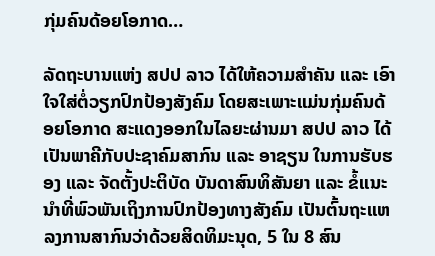ກຸ່ມຄົນດ້ອຍໂອກາດ…

ລັດຖະບານແຫ່ງ ສປປ ລາວ ໄດ້ໃຫ້ຄວາມສໍາຄັນ ແລະ ເອົາໃຈໃສ່ຕໍ່ວຽກປົກປ້ອງສັງຄົມ ໂດຍສະເພາະແມ່ນກຸ່ມຄົນດ້ອຍໂອກາດ ສະແດງອອກໃນໄລຍະຜ່ານມາ ສປປ ລາວ ໄດ້ເປັນພາຄີກັບປະຊາຄົມສາກົນ ແລະ ອາຊຽນ ໃນການຮັບຮອງ ແລະ ຈັດຕັ້ງປະຕິບັດ ບັນດາສົນທິສັນຍາ ແລະ ຂໍ້ແນະນໍາທີ່ພົວພັນເຖິງການປົກປ້ອງທາງສັງຄົມ ເປັນຕົ້ນຖະແຫລງການສາກົນວ່າດ້ວຍສິດທິມະນຸດ, 5 ໃນ 8 ສົນ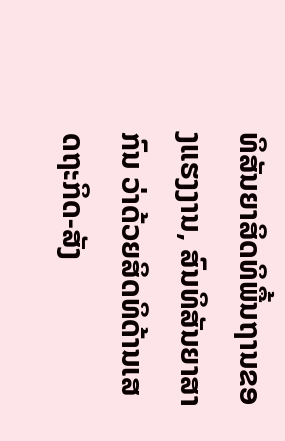ທິສັນຍາສິດທິພື້ນຖານຂອງແຮງງານ, ສົນທິສັນຍາສາກົນ ວ່າດ້ວຍສິດທິດ້ານເສດຖະກິດ-ສັງ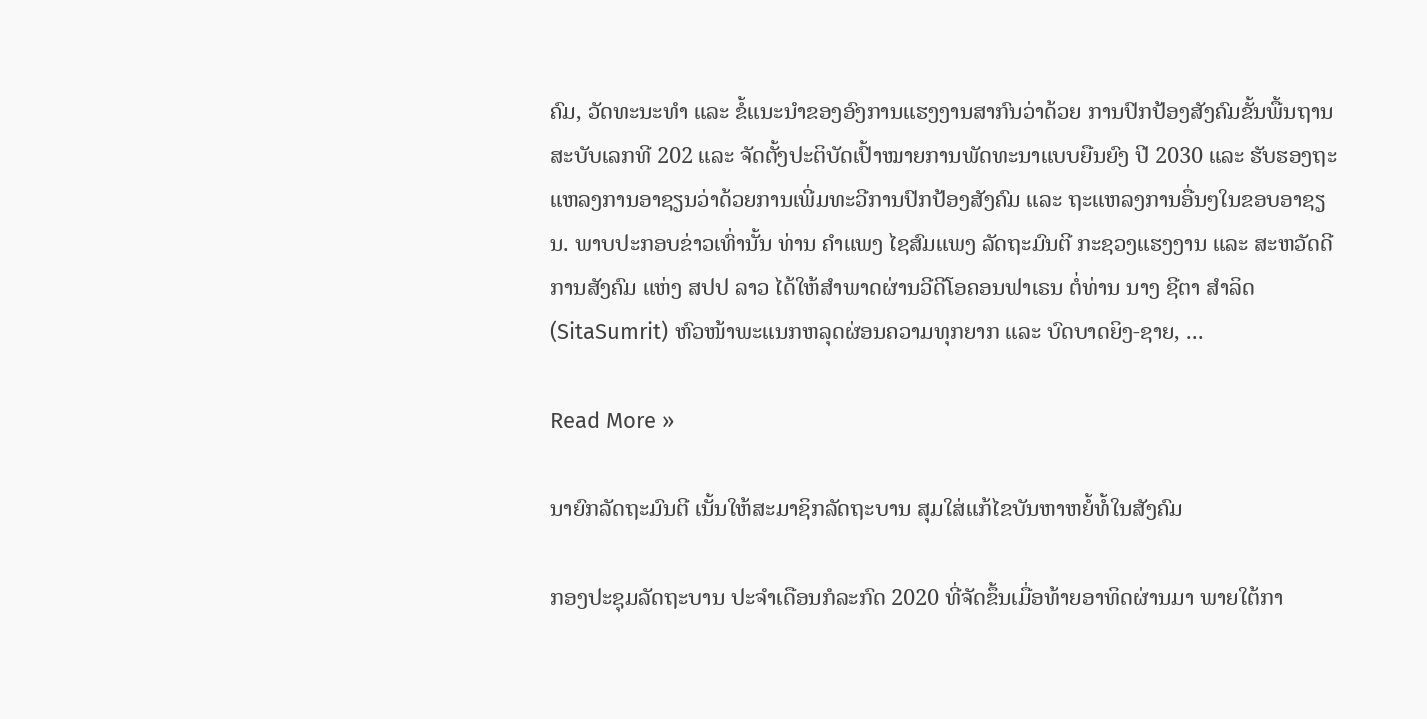ຄົມ, ວັດທະນະທໍາ ແລະ ຂໍ້ແນະນໍາຂອງອົງການແຮງງານສາກົນວ່າດ້ວຍ ການປົກປ້ອງສັງຄົມຂັ້ນພື້ນຖານ ສະບັບເລກທີ 202 ແລະ ຈັດຕັ້ງປະຕິບັດເປົ້າໝາຍການພັດທະນາແບບຍືນຍົງ ປີ 2030 ແລະ ຮັບຮອງຖະແຫລງການອາຊຽນວ່າດ້ວຍການເພີ່ມທະວີການປົກປ້ອງສັງຄົມ ແລະ ຖະແຫລງການອື່ນໆໃນຂອບອາຊຽນ. ພາບປະກອບຂ່າວເທົ່ານັ້ນ ທ່ານ ຄໍາແພງ ໄຊສົມແພງ ລັດຖະມົນຕີ ກະຊວງແຮງງານ ແລະ ສະຫວັດດີການສັງຄົມ ແຫ່ງ ສປປ ລາວ ໄດ້ໃຫ້ສຳພາດຜ່ານວີດີໂອຄອນຟາເຣນ ຕໍ່ທ່ານ ນາງ ຊີຕາ ສໍາລິດ (SitaSumrit) ຫົວໜ້າພະແນກຫລຸດຜ່ອນຄວາມທຸກຍາກ ແລະ ບົດບາດຍິງ-ຊາຍ, ...

Read More »

ນາຍົກລັດຖະມົນຕີ ເນັ້ນໃຫ້ສະມາຊິກລັດຖະບານ ສຸມໃສ່ແກ້ໄຂບັນຫາຫຍໍ້ທໍ້ໃນສັງຄົມ

ກອງປະຊຸມລັດຖະບານ ປະຈໍາເດືອນກໍລະກົດ 2020 ທີ່ຈັດຂຶ້ນເມື່ອທ້າຍອາທິດຜ່ານມາ ພາຍໃຕ້ກາ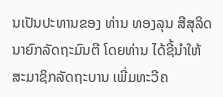ນເປັນປະທານຂອງ ທ່ານ ທອງລຸນ ສີສຸລິດ ນາຍົກລັດຖະມົນຕີ ໂດຍທ່ານ ໄດ້ຊີ້ນໍາໃຫ້ສະມາຊິກລັດຖະບານ ເພີ່ມທະວີຄ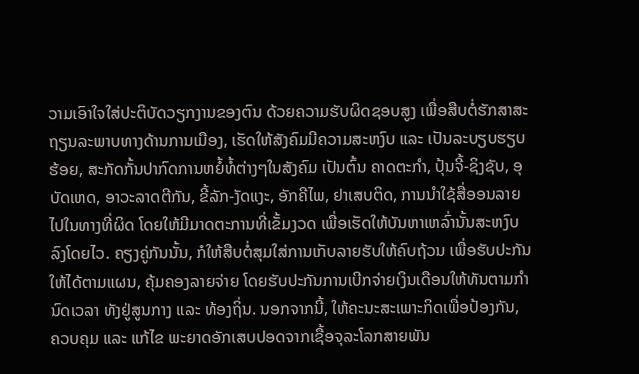ວາມເອົາໃຈໃສ່ປະຕິບັດວຽກງານຂອງຕົນ ດ້ວຍຄວາມຮັບຜິດຊອບສູງ ເພື່ອສືບຕໍ່ຮັກສາສະຖຽນລະພາບທາງດ້ານການເມືອງ, ເຮັດໃຫ້ສັງຄົມມີຄວາມສະຫງົບ ແລະ ເປັນລະບຽບຮຽບຮ້ອຍ, ສະກັດກັ້ນປາກົດການຫຍໍ້ທໍ້ຕ່າງໆໃນສັງຄົມ ເປັນຕົ້ນ ຄາດຕະກໍາ, ປຸ້ນຈີ້-ຊິງຊັບ, ອຸບັດເຫດ, ອາວະລາດຕີກັນ, ຂີ້ລັກ-ງັດແງະ, ອັກຄີໄພ, ຢາເສບຕິດ, ການນໍາໃຊ້ສື່ອອນລາຍໄປໃນທາງທີ່ຜິດ ໂດຍໃຫ້ມີມາດຕະການທີ່ເຂັ້ມງວດ ເພື່ອເຮັດໃຫ້ບັນຫາເຫລົ່ານັ້ນສະຫງົບລົງໂດຍໄວ. ຄຽງຄູ່ກັນນັ້ນ, ກໍໃຫ້ສືບຕໍ່ສຸມໃສ່ການເກັບລາຍຮັບໃຫ້ຄົບຖ້ວນ ເພື່ອຮັບປະກັນໃຫ້ໄດ້ຕາມແຜນ, ຄຸ້ມຄອງລາຍຈ່າຍ ໂດຍຮັບປະກັນການເບີກຈ່າຍເງິນເດືອນໃຫ້ທັນຕາມກໍານົດເວລາ ທັງຢູ່ສູນກາງ ແລະ ທ້ອງຖິ່ນ. ນອກຈາກນີ້, ໃຫ້ຄະນະສະເພາະກິດເພື່ອປ້ອງກັນ, ຄວບຄຸມ ແລະ ແກ້ໄຂ ພະຍາດອັກເສບປອດຈາກເຊື້ອຈຸລະໂລກສາຍພັນ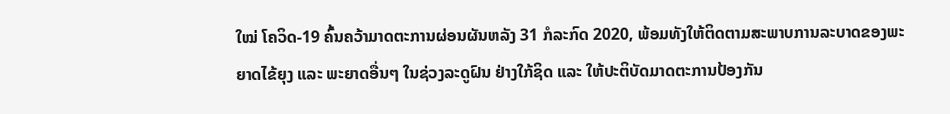ໃໝ່ ໂຄວິດ-19 ຄົ້ນຄວ້າມາດຕະການຜ່ອນຜັນຫລັງ 31 ກໍລະກົດ 2020, ພ້ອມທັງໃຫ້ຕິດຕາມສະພາບການລະບາດຂອງພະຍາດໄຂ້ຍຸງ ແລະ ພະຍາດອື່ນໆ ໃນຊ່ວງລະດູຝົນ ຢ່າງໃກ້ຊິດ ແລະ ໃຫ້ປະຕິບັດມາດຕະການປ້ອງກັນ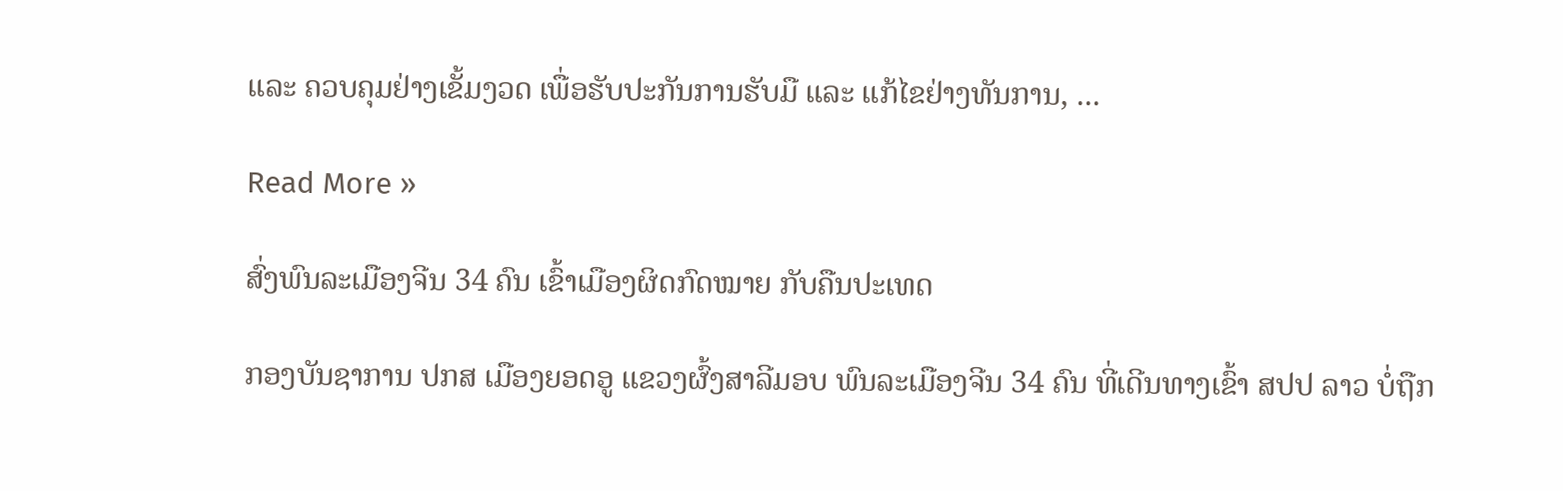ແລະ ຄວບຄຸມຢ່າງເຂັ້ມງວດ ເພື່ອຮັບປະກັນການຮັບມື ແລະ ແກ້ໄຂຢ່າງທັນການ, ...

Read More »

ສົ່ງພົນລະເມືອງຈີນ 34 ຄົນ ເຂົ້າເມືອງຜິດກົດໝາຍ ກັບຄືນປະເທດ

ກອງບັນຊາການ ປກສ ເມືອງຍອດອູ ແຂວງຜົ້ງສາລີມອບ ພົນລະເມືອງຈີນ 34 ຄົນ ທີ່ເດີນທາງເຂົ້າ ສປປ ລາວ ບໍ່ຖືກ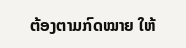ຕ້ອງຕາມກົດໝາຍ ໃຫ້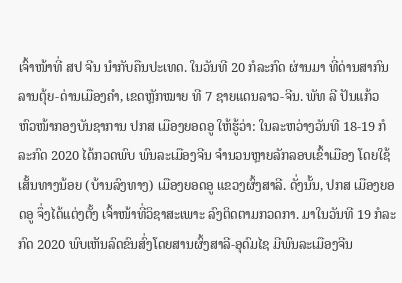ເຈົ້າໜ້າທີ່ ສປ ຈີນ ນໍາກັບຄືນປະເທດ. ໃນວັນທີ 20 ກໍລະກົດ ຜ່ານມາ ທີ່ດ່ານສາກົນລານຕຸ້ຍ-ດ່ານເມືອງຄໍາ, ເຂດຫຼັກໝາຍ ທີ 7 ຊາຍແດນລາວ-ຈີນ. ພັທ ລີ ປັນແກ້ວ ຫົວໜ້າກອງບັນຊາການ ປກສ ເມືອງຍອດອູ ໃຫ້ຮູ້ວ່າ: ໃນລະຫວ່າງວັນທີ 18-19 ກໍລະກົດ 2020 ໄດ້ກວດພົບ ພົນລະເມືອງຈີນ ຈໍານວນຫຼາຍລັກລອບເຂົ້າເມືອງ ໂດຍໃຊ້ເສັ້ນທາງນ້ອຍ (ບ້ານລົງທາງ) ເມືອງຍອດອູ ແຂວງຜົ້ງສາລີ. ດັ່ງນັ້ນ, ປກສ ເມືອງຍອດອູ ຈຶ່ງໄດ້ແຕ່ງຕັ້ງ ເຈົ້າໜ້າທີ່ວິຊາສະເພາະ ລົງຕິດຕາມກວດກາ. ມາໃນວັນທີ 19 ກໍລະກົດ 2020 ພົບເຫັນລົດຂົນສົ່ງໂດຍສານຜົ້ງສາລີ-ອຸດົມໄຊ ມີພົນລະເມືອງຈີນ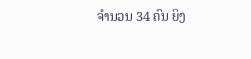ຈໍານວນ 34 ຄົນ ຍິງ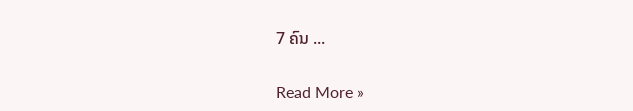7 ຄົນ ...

Read More »